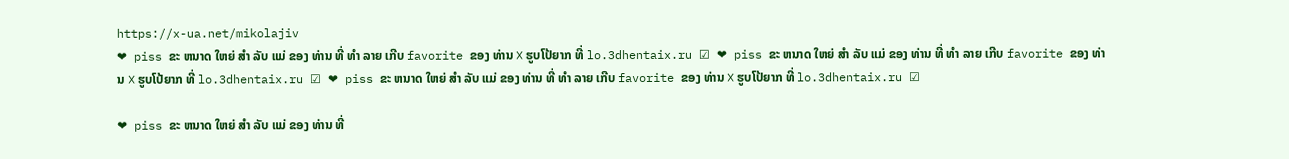https://x-ua.net/mikolajiv
❤ piss ຂະ ຫນາດ ໃຫຍ່ ສໍາ ລັບ ແມ່ ຂອງ ທ່ານ ທີ່ ທໍາ ລາຍ ເກີບ favorite ຂອງ ທ່ານ ❌ ຮູບໂປ້ຍາກ ທີ່ lo.3dhentaix.ru ☑ ❤ piss ຂະ ຫນາດ ໃຫຍ່ ສໍາ ລັບ ແມ່ ຂອງ ທ່ານ ທີ່ ທໍາ ລາຍ ເກີບ favorite ຂອງ ທ່ານ ❌ ຮູບໂປ້ຍາກ ທີ່ lo.3dhentaix.ru ☑ ❤ piss ຂະ ຫນາດ ໃຫຍ່ ສໍາ ລັບ ແມ່ ຂອງ ທ່ານ ທີ່ ທໍາ ລາຍ ເກີບ favorite ຂອງ ທ່ານ ❌ ຮູບໂປ້ຍາກ ທີ່ lo.3dhentaix.ru ☑

❤ piss ຂະ ຫນາດ ໃຫຍ່ ສໍາ ລັບ ແມ່ ຂອງ ທ່ານ ທີ່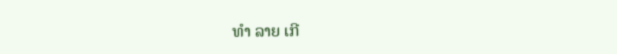ທໍາ ລາຍ ເກີ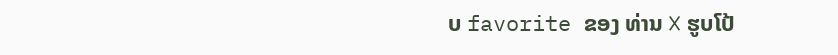ບ favorite ຂອງ ທ່ານ ❌ ຮູບໂປ້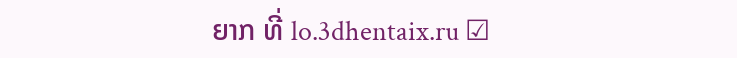ຍາກ ທີ່ lo.3dhentaix.ru ☑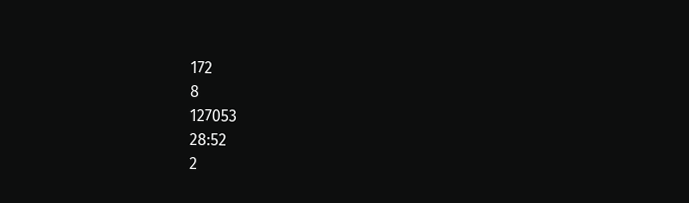172
8
127053
28:52
2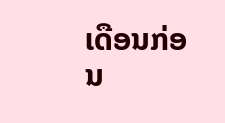ເດືອນກ່ອນ